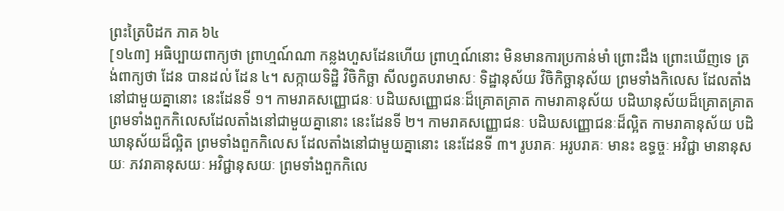ព្រះត្រៃបិដក ភាគ ៦៤
[១៤៣] អធិប្បាយពាក្យថា ព្រាហ្មណ៍ណា កន្លងហួសដែនហើយ ព្រាហ្មណ៍នោះ មិនមានការប្រកាន់មាំ ព្រោះដឹង ព្រោះឃើញទេ ត្រង់ពាក្យថា ដែន បានដល់ ដែន ៤។ សក្កាយទិដ្ឋិ វិចិកិច្ឆា សីលព្វតបរាមាសៈ ទិដ្ឋានុស័យ វិចិកិច្ឆានុស័យ ព្រមទាំងកិលេស ដែលតាំងនៅជាមួយគ្នានោះ នេះដែនទី ១។ កាមរាគសញ្ញោជនៈ បដិឃសញ្ញោជនៈដ៏គ្រោតគ្រាត កាមរាគានុស័យ បដិឃានុស័យដ៏គ្រោតគ្រាត ព្រមទាំងពួកកិលេសដែលតាំងនៅជាមួយគ្នានោះ នេះដែនទី ២។ កាមរាគសញ្ញោជនៈ បដិឃសញ្ញោជនៈដ៏ល្អិត កាមរាគានុស័យ បដិឃានុស័យដ៏ល្អិត ព្រមទាំងពួកកិលេស ដែលតាំងនៅជាមួយគ្នានោះ នេះដែនទី ៣។ រូបរាគៈ អរូបរាគៈ មានះ ឧទ្ធច្ចៈ អវិជ្ជា មានានុសយៈ ភវរាគានុសយៈ អវិជ្ជានុសយៈ ព្រមទាំងពួកកិលេ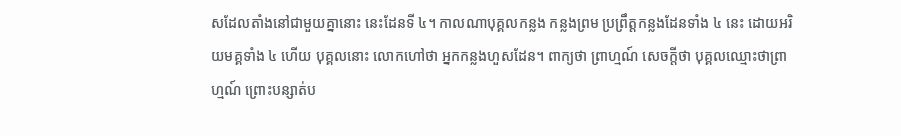សដែលតាំងនៅជាមួយគ្នានោះ នេះដែនទី ៤។ កាលណាបុគ្គលកន្លង កន្លងព្រម ប្រព្រឹត្តកន្លងដែនទាំង ៤ នេះ ដោយអរិយមគ្គទាំង ៤ ហើយ បុគ្គលនោះ លោកហៅថា អ្នកកន្លងហួសដែន។ ពាក្យថា ព្រាហ្មណ៍ សេចក្តីថា បុគ្គលឈ្មោះថាព្រាហ្មណ៍ ព្រោះបន្សាត់ប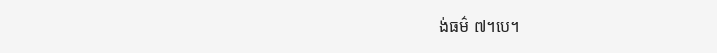ង់ធម៌ ៧។បេ។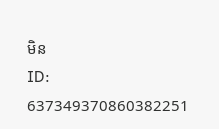មិន
ID: 637349370860382251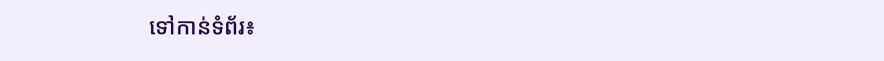ទៅកាន់ទំព័រ៖